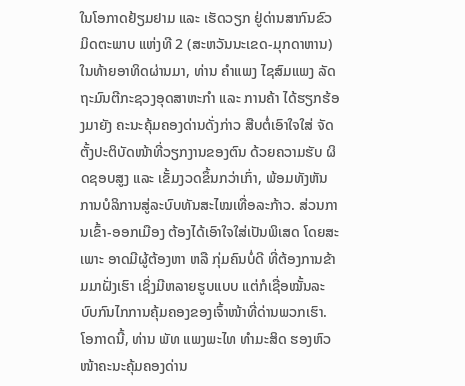ໃນໂອກາດຢ້ຽມຢາມ ແລະ ເຮັດວຽກ ຢູ່ດ່ານສາກົນຂົວມິດຕະພາບ ແຫ່ງທີ 2 (ສະຫວັນນະເຂດ-ມຸກດາຫານ) ໃນທ້າຍອາທິດຜ່ານມາ, ທ່ານ ຄຳແພງ ໄຊສົມແພງ ລັດຖະມົນຕີກະຊວງອຸດສາຫະກຳ ແລະ ການຄ້າ ໄດ້ຮຽກຮ້ອງມາຍັງ ຄະນະຄຸ້ມຄອງດ່ານດັ່ງກ່າວ ສືບຕໍ່ເອົາໃຈໃສ່ ຈັດຕັ້ງປະຕິບັດໜ້າທີ່ວຽກງານຂອງຕົນ ດ້ວຍຄວາມຮັບ ຜິດຊອບສູງ ແລະ ເຂັ້ມງວດຂຶ້ນກວ່າເກົ່າ, ພ້ອມທັງຫັນການບໍລິການສູ່ລະບົບທັນສະໄໝເທື່ອລະກ້າວ. ສ່ວນການເຂົ້າ-ອອກເມືອງ ຕ້ອງໄດ້ເອົາໃຈໃສ່ເປັນພິເສດ ໂດຍສະເພາະ ອາດມີຜູ້ຕ້ອງຫາ ຫລື ກຸ່ມຄົນບໍ່ດີ ທີ່ຕ້ອງການຂ້າມມາຝັ່ງເຮົາ ເຊິ່ງມີຫລາຍຮູບແບບ ແຕ່ກໍເຊື່ອໝັ້ນລະບົບກົນໄກການຄຸ້ມຄອງຂອງເຈົ້າໜ້າທີ່ດ່ານພວກເຮົາ.
ໂອກາດນີ້, ທ່ານ ພັທ ແພງພະໄທ ທຳມະສິດ ຮອງຫົວໜ້າຄະນະຄຸ້ມຄອງດ່ານ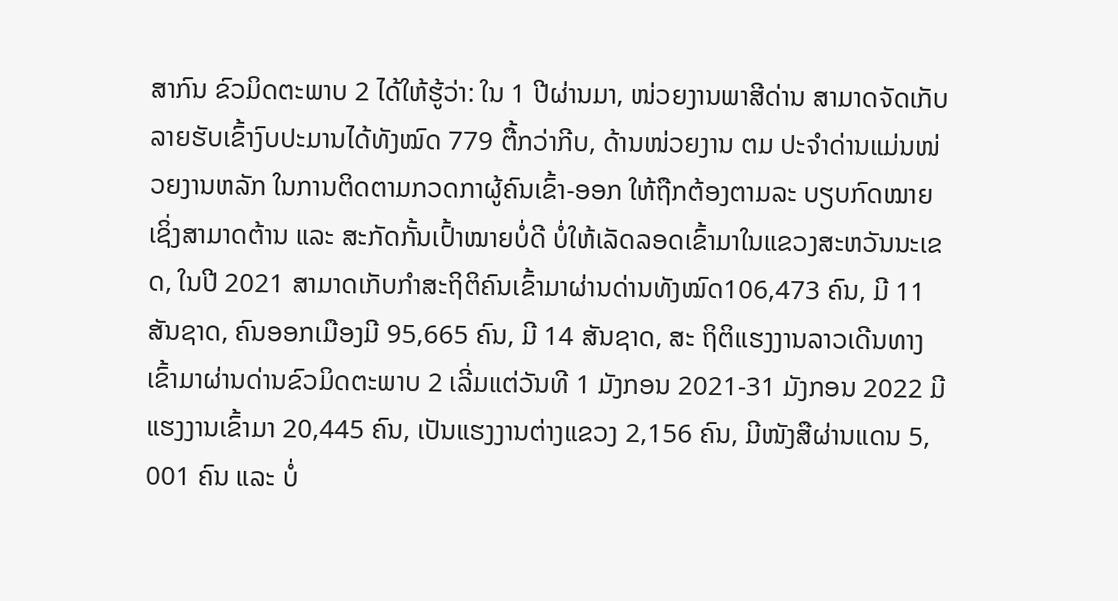ສາກົນ ຂົວມິດຕະພາບ 2 ໄດ້ໃຫ້ຮູ້ວ່າ: ໃນ 1 ປີຜ່ານມາ, ໜ່ວຍງານພາສີດ່ານ ສາມາດຈັດເກັບລາຍຮັບເຂົ້າງົບປະມານໄດ້ທັງໝົດ 779 ຕື້ກວ່າກີບ, ດ້ານໜ່ວຍງານ ຕມ ປະຈຳດ່ານແມ່ນໜ່ວຍງານຫລັກ ໃນການຕິດຕາມກວດກາຜູ້ຄົນເຂົ້າ-ອອກ ໃຫ້ຖືກຕ້ອງຕາມລະ ບຽບກົດໝາຍ ເຊິ່ງສາມາດຕ້ານ ແລະ ສະກັດກັ້ນເປົ້າໝາຍບໍ່ດີ ບໍ່ໃຫ້ເລັດລອດເຂົ້າມາໃນແຂວງສະຫວັນນະເຂດ, ໃນປີ 2021 ສາມາດເກັບກຳສະຖິຕິຄົນເຂົ້າມາຜ່ານດ່ານທັງໝົດ106,473 ຄົນ, ມີ 11 ສັນຊາດ, ຄົນອອກເມືອງມີ 95,665 ຄົນ, ມີ 14 ສັນຊາດ, ສະ ຖິຕິແຮງງານລາວເດີນທາງເຂົ້າມາຜ່ານດ່ານຂົວມິດຕະພາບ 2 ເລີ່ມແຕ່ວັນທີ 1 ມັງກອນ 2021-31 ມັງກອນ 2022 ມີແຮງງານເຂົ້າມາ 20,445 ຄົນ, ເປັນແຮງງານຕ່າງແຂວງ 2,156 ຄົນ, ມີໜັງສືຜ່ານແດນ 5, 001 ຄົນ ແລະ ບໍ່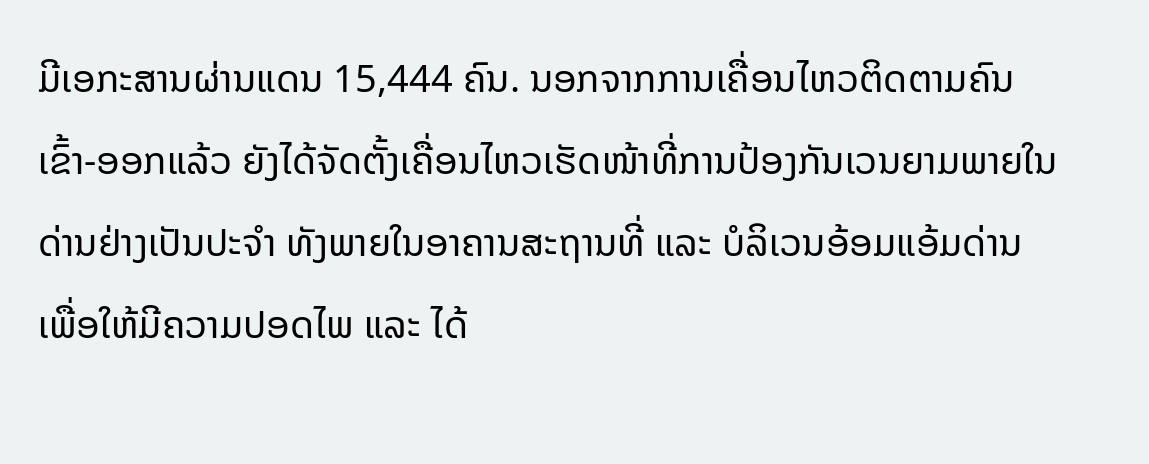ມີເອກະສານຜ່ານແດນ 15,444 ຄົນ. ນອກຈາກການເຄື່ອນໄຫວຕິດຕາມຄົນ ເຂົ້າ-ອອກແລ້ວ ຍັງໄດ້ຈັດຕັ້ງເຄື່ອນໄຫວເຮັດໜ້າທີ່ການປ້ອງກັນເວນຍາມພາຍໃນດ່ານຢ່າງເປັນປະຈຳ ທັງພາຍໃນອາຄານສະຖານທີ່ ແລະ ບໍລິເວນອ້ອມແອ້ມດ່ານ ເພື່ອໃຫ້ມີຄວາມປອດໄພ ແລະ ໄດ້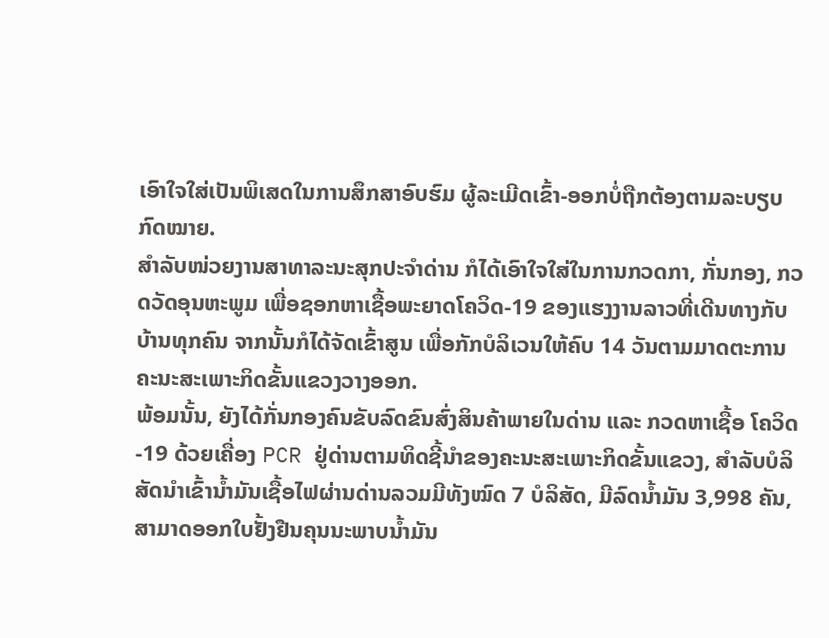ເອົາໃຈໃສ່ເປັນພິເສດໃນການສຶກສາອົບຮົມ ຜູ້ລະເມີດເຂົ້າ-ອອກບໍ່ຖືກຕ້ອງຕາມລະບຽບກົດໝາຍ.
ສຳລັບໜ່ວຍງານສາທາລະນະສຸກປະຈຳດ່ານ ກໍໄດ້ເອົາໃຈໃສ່ໃນການກວດກາ, ກັ່ນກອງ, ກວດວັດອຸນຫະພູມ ເພື່ອຊອກຫາເຊື້ອພະຍາດໂຄວິດ-19 ຂອງແຮງງານລາວທີ່ເດີນທາງກັບບ້ານທຸກຄົນ ຈາກນັ້ນກໍໄດ້ຈັດເຂົ້າສູນ ເພື່ອກັກບໍລິເວນໃຫ້ຄົບ 14 ວັນຕາມມາດຕະການຄະນະສະເພາະກິດຂັ້ນແຂວງວາງອອກ.
ພ້ອມນັ້ນ, ຍັງໄດ້ກັ່ນກອງຄົນຂັບລົດຂົນສົ່ງສິນຄ້າພາຍໃນດ່ານ ແລະ ກວດຫາເຊື້ອ ໂຄວິດ-19 ດ້ວຍເຄື່ອງ PCR ຢູ່ດ່ານຕາມທິດຊີ້ນຳຂອງຄະນະສະເພາະກິດຂັ້ນແຂວງ, ສຳລັບບໍລິສັດນຳເຂົ້ານ້ຳມັນເຊື້ອໄຟຜ່ານດ່ານລວມມີທັງໝົດ 7 ບໍລິສັດ, ມີລົດນ້ຳມັນ 3,998 ຄັນ, ສາມາດອອກໃບຢັ້ງຢືນຄຸນນະພາບນ້ຳມັນ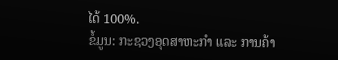ໄດ້ 100%.
ຂໍ້ມູນ: ກະຊວງອຸດສາຫະກຳ ແລະ ການຄ້າ